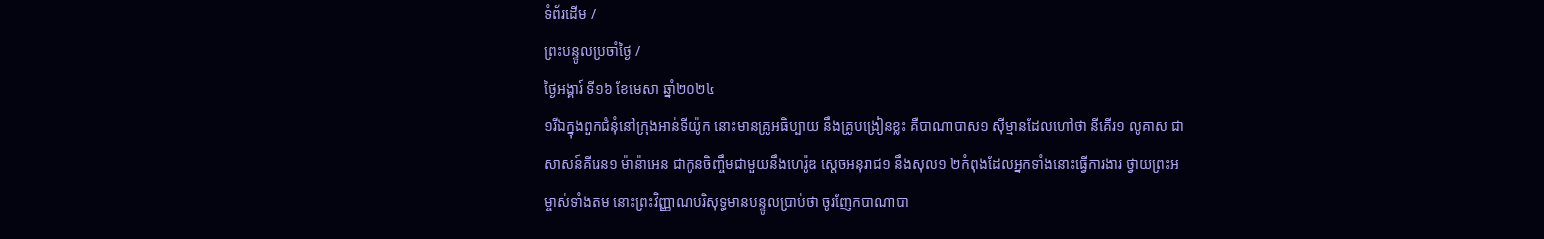ទំព័រដើម /
ព្រះបន្ទូលប្រចាំថ្ងៃ /
ថ្ងៃអង្គារ៍ ទី១៦ ខែមេសា ឆ្នាំ២០២៤
១រីឯក្នុងពួកជំនុំនៅក្រុងអាន់ទីយ៉ូក នោះមានគ្រូអធិប្បាយ នឹងគ្រូបង្រៀនខ្លះ គឺបាណាបាស១ ស៊ីម្មានដែលហៅថា នីគើរ១ លូគាស ជាសាសន៍គីរេន១ ម៉ាន៉ាអេន ជាកូនចិញ្ចឹមជាមួយនឹងហេរ៉ូឌ ស្តេចអនុរាជ១ នឹងសុល១ ២កំពុងដែលអ្នកទាំងនោះធ្វើការងារ ថ្វាយព្រះអម្ចាស់ទាំងតម នោះព្រះវិញ្ញាណបរិសុទ្ធមានបន្ទូលប្រាប់ថា ចូរញែកបាណាបា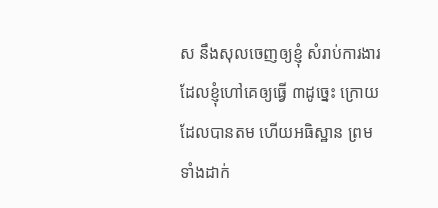ស នឹងសុលចេញឲ្យខ្ញុំ សំរាប់ការងារដែលខ្ញុំហៅគេឲ្យធ្វើ ៣ដូច្នេះ ក្រោយដែលបានតម ហើយអធិស្ឋាន ព្រមទាំងដាក់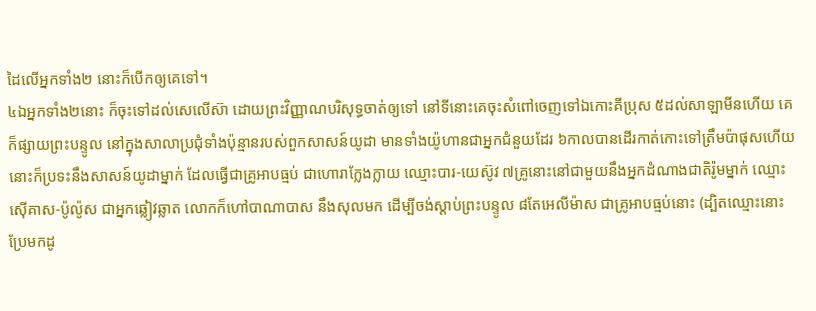ដៃលើអ្នកទាំង២ នោះក៏បើកឲ្យគេទៅ។
៤ឯអ្នកទាំង២នោះ ក៏ចុះទៅដល់សេលើស៊ា ដោយព្រះវិញ្ញាណបរិសុទ្ធចាត់ឲ្យទៅ នៅទីនោះគេចុះសំពៅចេញទៅឯកោះគីប្រុស ៥ដល់សាឡាមីនហើយ គេក៏ផ្សាយព្រះបន្ទូល នៅក្នុងសាលាប្រជុំទាំងប៉ុន្មានរបស់ពួកសាសន៍យូដា មានទាំងយ៉ូហានជាអ្នកជំនួយដែរ ៦កាលបានដើរកាត់កោះទៅត្រឹមប៉ាផុសហើយ នោះក៏ប្រទះនឹងសាសន៍យូដាម្នាក់ ដែលធ្វើជាគ្រូអាបធ្មប់ ជាហោរាក្លែងក្លាយ ឈ្មោះបារ-យេស៊ូវ ៧គ្រូនោះនៅជាមួយនឹងអ្នកដំណាងជាតិរ៉ូមម្នាក់ ឈ្មោះស៊ើគាស-ប៉ូល៉ូស ជាអ្នកឆ្លៀវឆ្លាត លោកក៏ហៅបាណាបាស នឹងសុលមក ដើម្បីចង់ស្តាប់ព្រះបន្ទូល ៨តែអេលីម៉ាស ជាគ្រូអាបធ្មប់នោះ (ដ្បិតឈ្មោះនោះប្រែមកដូ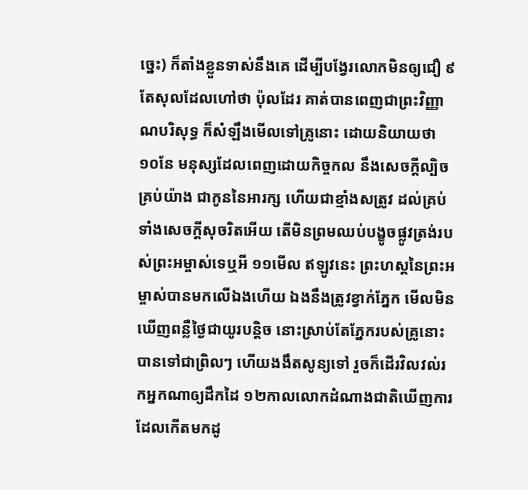ច្នេះ) ក៏តាំងខ្លួនទាស់នឹងគេ ដើម្បីបង្វែរលោកមិនឲ្យជឿ ៩តែសុលដែលហៅថា ប៉ុលដែរ គាត់បានពេញជាព្រះវិញ្ញាណបរិសុទ្ធ ក៏សំឡឹងមើលទៅគ្រូនោះ ដោយនិយាយថា ១០នែ មនុស្សដែលពេញដោយកិច្ចកល នឹងសេចក្ដីល្បិចគ្រប់យ៉ាង ជាកូននៃអារក្ស ហើយជាខ្មាំងសត្រូវ ដល់គ្រប់ទាំងសេចក្ដីសុចរិតអើយ តើមិនព្រមឈប់បង្ខូចផ្លូវត្រង់របស់ព្រះអម្ចាស់ទេឬអី ១១មើល ឥឡូវនេះ ព្រះហស្តនៃព្រះអម្ចាស់បានមកលើឯងហើយ ឯងនឹងត្រូវខ្វាក់ភ្នែក មើលមិនឃើញពន្លឺថ្ងៃជាយូរបន្តិច នោះស្រាប់តែភ្នែករបស់គ្រូនោះបានទៅជាព្រិលៗ ហើយងងឹតសូន្យទៅ រួចក៏ដើរវិលវល់រកអ្នកណាឲ្យដឹកដៃ ១២កាលលោកដំណាងជាតិឃើញការដែលកើតមកដូ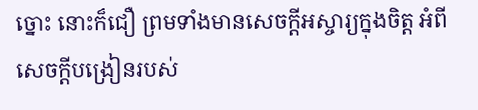ច្នោះ នោះក៏ជឿ ព្រមទាំងមានសេចក្ដីអស្ចារ្យក្នុងចិត្ត អំពីសេចក្ដីបង្រៀនរបស់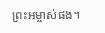ព្រះអម្ចាស់ផង។